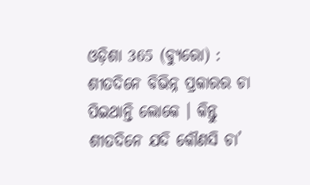ଓଡ଼ିଶା 365 (ବ୍ୟୁରୋ) : ଶୀତଦିନେ ବିଭିନ୍ନ ପ୍ରକାରର ଚା ପିଇଥାନ୍ତି ଲୋକେ । କିନ୍ତୁ ଶୀତଦିନେ ଯଦି କୌଣସି ଚା’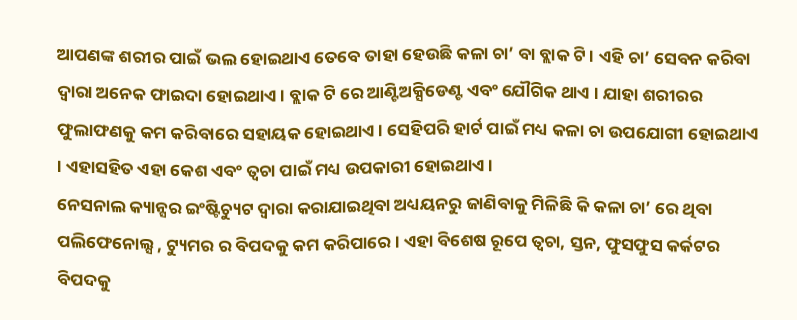ଆପଣଙ୍କ ଶରୀର ପାଇଁ ଭଲ ହୋଇଥାଏ ତେବେ ତାହା ହେଉଛି କଳା ଚା’ ବା ବ୍ଲାକ ଟି । ଏହି ଚା’ ସେବନ କରିବା ଦ୍ୱାରା ଅନେକ ଫାଇଦା ହୋଇଥାଏ । ବ୍ଲାକ ଟି ରେ ଆଣ୍ଟିଅକ୍ସିଡେଣ୍ଟ ଏବଂ ଯୌଗିକ ଥାଏ । ଯାହା ଶରୀରର ଫୁଲାଫଣକୁ କମ କରିବାରେ ସହାୟକ ହୋଇଥାଏ । ସେହିପରି ହାର୍ଟ ପାଇଁ ମଧ୍ୟ କଳା ଚା ଉପଯୋଗୀ ହୋଇଥାଏ । ଏହାସହିତ ଏହା କେଶ ଏବଂ ତ୍ୱଚା ପାଇଁ ମଧ୍ୟ ଉପକାରୀ ହୋଇଥାଏ ।
ନେସନାଲ କ୍ୟାନ୍ସର ଇଂଷ୍ଟିଚ୍ୟୁଟ ଦ୍ୱାରା କରାଯାଇଥିବା ଅଧ୍ୟୟନରୁ ଜାଣିବାକୁ ମିଳିଛି କି କଳା ଚା’ ରେ ଥିବା ପଲିଫେନୋଲ୍ସ , ଟ୍ୟୁମର ର ବିପଦକୁ କମ କରିପାରେ । ଏହା ବିଶେଷ ରୂପେ ତ୍ୱଚା, ସ୍ତନ, ଫୁସଫୁସ କର୍କଟର ବିପଦକୁ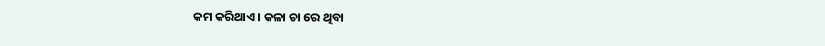କମ କରିଥାଏ । କଳା ଚା ରେ ଥିବା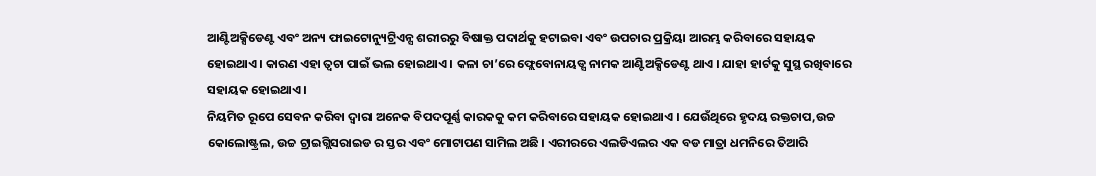ଆଣ୍ଟିଅକ୍ସିଡେଣ୍ଟ ଏବଂ ଅନ୍ୟ ଫାଇଟୋନ୍ୟୁଟ୍ରିଏନ୍ସ ଶରୀରରୁ ବିଷାକ୍ତ ପଦାର୍ଥକୁ ହଟାଇବା ଏବଂ ଉପଚାର ପ୍ରକ୍ରିୟା ଆରମ୍ଭ କରିବାରେ ସହାୟକ ହୋଇଥାଏ । କାରଣ ଏହା ତ୍ୱଚା ପାଇଁ ଭଲ ହୋଇଥାଏ । କଳା ଚା’ରେ ଫ୍ଲେବୋନାୟଡ୍ସ ନାମକ ଆଣ୍ଟିଅକ୍ସିଡେଣ୍ଟ ଥାଏ । ଯାହା ହାର୍ଟକୁ ସୁସ୍ଥ ରଖିବାରେ ସହାୟକ ହୋଇଥାଏ ।
ନିୟମିତ ରୂପେ ସେବନ କରିବା ଦ୍ୱାରା ଅନେକ ବିପଦପୂର୍ଣ୍ଣ କାରକକୁ କମ କରିବାରେ ସହାୟକ ହୋଇଥାଏ । ଯେଉଁଥିରେ ହୃଦୟ ରକ୍ତଚାପ,ଉଚ୍ଚ କୋଲୋଷ୍ଟ୍ରଲ, ଉଚ୍ଚ ଟ୍ରାଇଗ୍ଲିସରାଇଡ ର ସ୍ତର ଏବଂ ମୋଟାପଣ ସାମିଲ ଅଛି । ଏରୀରରେ ଏଲଡିଏଲର ଏକ ବଡ ମାତ୍ରା ଧମନିରେ ତିଆରି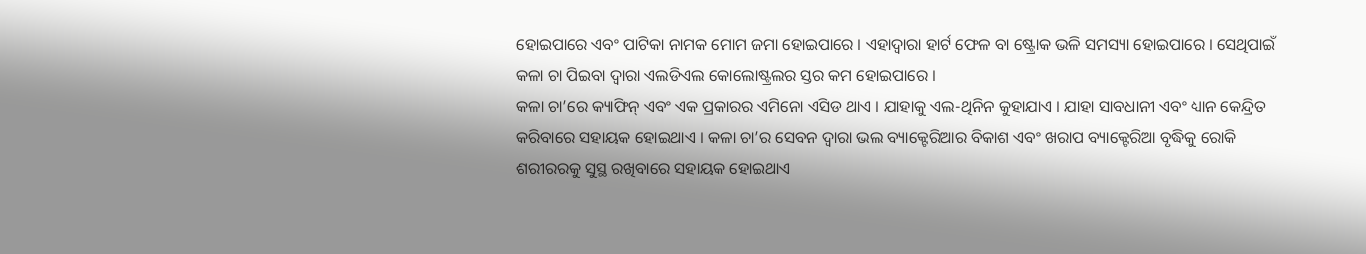ହୋଇପାରେ ଏବଂ ପାଟିକା ନାମକ ମୋମ ଜମା ହୋଇପାରେ । ଏହାଦ୍ୱାରା ହାର୍ଟ ଫେଳ ବା ଷ୍ଟ୍ରୋକ ଭଳି ସମସ୍ୟା ହୋଇପାରେ । ସେଥିପାଇଁ କଳା ଚା ପିଇବା ଦ୍ୱାରା ଏଲଡିଏଲ କୋଲୋଷ୍ଟ୍ରଲର ସ୍ତର କମ ହୋଇପାରେ ।
କଳା ଚା’ରେ କ୍ୟାଫିନ୍ ଏବଂ ଏକ ପ୍ରକାରର ଏମିନୋ ଏସିଡ ଥାଏ । ଯାହାକୁ ଏଲ-ଥିନିନ କୁହାଯାଏ । ଯାହା ସାବଧାନୀ ଏବଂ ଧ୍ୟାନ କେନ୍ଦ୍ରିତ କରିବାରେ ସହାୟକ ହୋଇଥାଏ । କଳା ଚା’ର ସେବନ ଦ୍ୱାରା ଭଲ ବ୍ୟାକ୍ଟେରିଆର ବିକାଶ ଏବଂ ଖରାପ ବ୍ୟାକ୍ଟେରିଆ ବୃଦ୍ଧିକୁ ରୋକି ଶରୀରରକୁ ସୁସ୍ଥ ରଖିବାରେ ସହାୟକ ହୋଇଥାଏ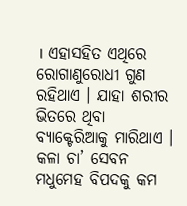। ଏହାସହିତ ଏଥିରେ ରୋଗାଣୁରୋଧୀ ଗୁଣ ରହିଥାଏ । ଯାହା ଶରୀର ଭିତରେ ଥିବା ବ୍ୟାକ୍ଟେରିଆକୁ ମାରିଥାଏ । କଳା ଚା’ ସେବନ ମଧୁମେହ ବିପଦକୁ କମ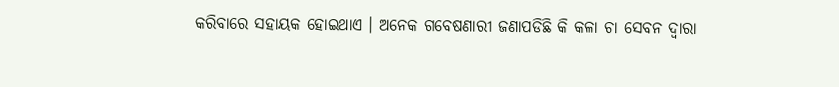କରିବାରେ ସହାୟକ ହୋଇଥାଏ । ଅନେକ ଗବେଷଣାରୀ ଜଣାପଡିଛି କି କଳା ଚା ସେବନ ଦ୍ୱାରା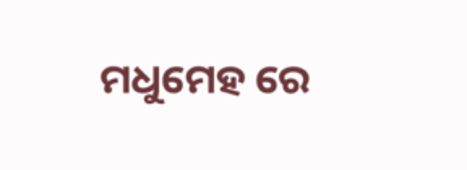ମଧୁମେହ ରେ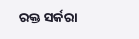ରକ୍ତ ସର୍କରା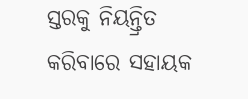ସ୍ତରକୁ ନିୟନ୍ତ୍ରିତ କରିବାରେ ସହାୟକ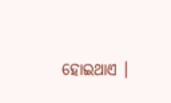ହୋଇଥାଏ ।